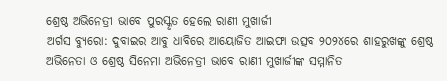ଶ୍ରେଷ୍ଠ ଅଭିନେତ୍ରୀ ଭାବେ ପୁରସ୍କୃତ ହେଲେ ରାଣୀ ମୁଖାର୍ଜୀ
ଅର୍ଗସ ବ୍ୟୁରୋ: ଦୁବାଇର ଆବୁ ଧାବିରେ ଆୟୋଜିତ ଆଇଫା ଉତ୍ସବ ୨୦୨୪ରେ ଶାହରୁଖଙ୍କୁ ଶ୍ରେଷ୍ଠ ଅଭିନେତା ଓ ଶ୍ରେଷ୍ଠ ସିନେମା ଅଭିନେତ୍ରୀ ଭାବେ ରାଣୀ ମୁଖାର୍ଜୀଙ୍କ ସମ୍ମାନିତ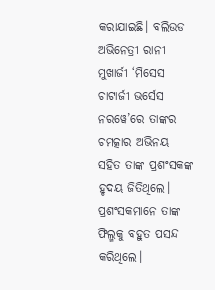କରାଯାଇଛି। ବଲିଉଡ ଅଭିନେତ୍ରୀ ରାନୀ ମୁଖାର୍ଜୀ ‘ମିସେସ ଚାଟାର୍ଜୀ ଭର୍ସେସ ନରୱେ’ରେ ତାଙ୍କର ଚମତ୍କାର ଅଭିନୟ ସହିତ ତାଙ୍କ ପ୍ରଶଂସକଙ୍କ ହୃଦୟ ଜିତିଥିଲେ। ପ୍ରଶଂସକମାନେ ତାଙ୍କ ଫିଲ୍ମକୁ ବହୁତ ପସନ୍ଦ କରିଥିଲେ।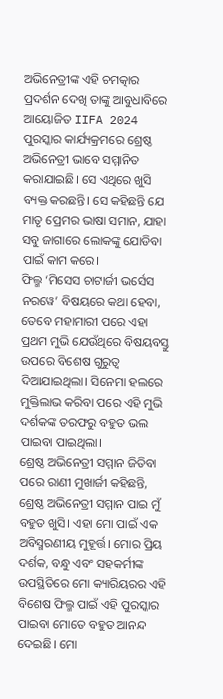ଅଭିନେତ୍ରୀଙ୍କ ଏହି ଚମତ୍କାର ପ୍ରଦର୍ଶନ ଦେଖି ତାଙ୍କୁ ଆବୁଧାବିରେ ଆୟୋଜିତ IIFA 2024 ପୁରସ୍କାର କାର୍ଯ୍ୟକ୍ରମରେ ଶ୍ରେଷ୍ଠ ଅଭିନେତ୍ରୀ ଭାବେ ସମ୍ମାନିତ କରାଯାଇଛି। ସେ ଏଥିରେ ଖୁସି ବ୍ୟକ୍ତ କରଛନ୍ତି। ସେ କହିଛନ୍ତି ଯେ ମାତୃ ପ୍ରେମର ଭାଷା ସମାନ, ଯାହା ସବୁ ଜାଗାରେ ଲୋକଙ୍କୁ ଯୋଡିବା ପାଇଁ କାମ କରେ।
ଫିଲ୍ମ ‘ମିସେସ ଚାଟାର୍ଜୀ ଭର୍ସେସ ନରୱେ’ ବିଷୟରେ କଥା ହେବା, ତେବେ ମହାମାରୀ ପରେ ଏହା ପ୍ରଥମ ମୁଭି ଯେଉଁଥିରେ ବିଷୟବସ୍ତୁ ଉପରେ ବିଶେଷ ଗୁରୁତ୍ୱ ଦିଆଯାଇଥିଲା। ସିନେମା ହଲରେ ମୁକ୍ତିଲାଭ କରିବା ପରେ ଏହି ମୁଭି ଦର୍ଶକଙ୍କ ତରଫରୁ ବହୁତ ଭଲ ପାଇବା ପାଇଥିଲା।
ଶ୍ରେଷ୍ଠ ଅଭିନେତ୍ରୀ ସମ୍ମାନ ଜିତିବା ପରେ ରାଣୀ ମୁଖାର୍ଜୀ କହିଛନ୍ତି, ଶ୍ରେଷ୍ଠ ଅଭିନେତ୍ରୀ ସମ୍ମାନ ପାଇ ମୁଁ ବହୁତ ଖୁସି। ଏହା ମୋ ପାଇଁ ଏକ ଅବିସ୍ମରଣୀୟ ମୁହୂର୍ତ୍ତ। ମୋର ପ୍ରିୟ ଦର୍ଶକ, ବନ୍ଧୁ ଏବଂ ସହକର୍ମୀଙ୍କ ଉପସ୍ଥିତିରେ ମୋ କ୍ୟାରିୟରର ଏହି ବିଶେଷ ଫିଲ୍ମ ପାଇଁ ଏହି ପୁରସ୍କାର ପାଇବା ମୋତେ ବହୁତ ଆନନ୍ଦ ଦେଇଛି। ମୋ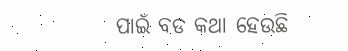ପାଇଁ ବଡ କଥା ହେଉଛି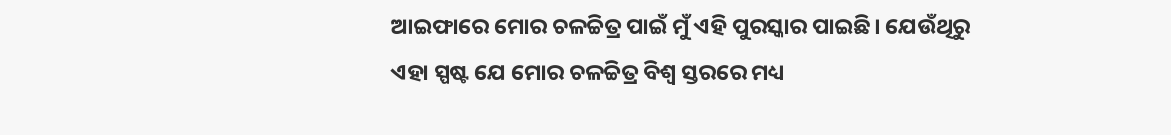ଆଇଫାରେ ମୋର ଚଳଚ୍ଚିତ୍ର ପାଇଁ ମୁଁ ଏହି ପୁରସ୍କାର ପାଇଛି। ଯେଉଁଥିରୁ ଏହା ସ୍ପଷ୍ଟ ଯେ ମୋର ଚଳଚ୍ଚିତ୍ର ବିଶ୍ୱ ସ୍ତରରେ ମଧ୍ୟ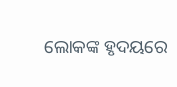ଲୋକଙ୍କ ହୃଦୟରେ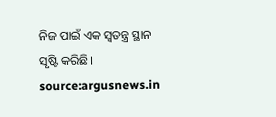ନିଜ ପାଇଁ ଏକ ସ୍ବତନ୍ତ୍ର ସ୍ଥାନ ସୃଷ୍ଟି କରିଛି। source:argusnews.in